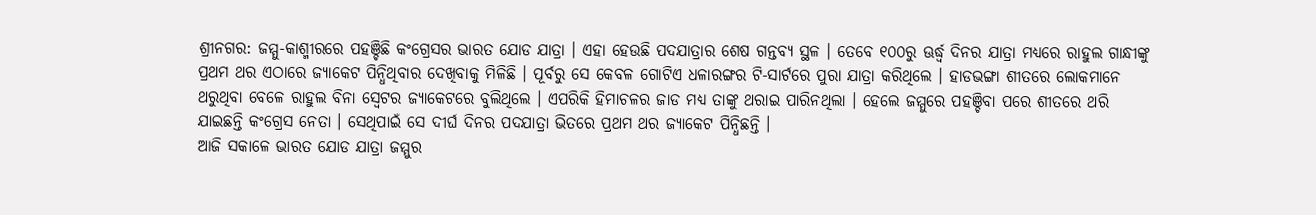ଶ୍ରୀନଗର: ଜମ୍ମୁ-କାଶ୍ମୀରରେ ପହଞ୍ଚିଛି କଂଗ୍ରେସର ଭାରତ ଯୋଡ ଯାତ୍ରା । ଏହା ହେଉଛି ପଦଯାତ୍ରାର ଶେଷ ଗନ୍ତବ୍ୟ ସ୍ଥଳ । ତେବେ ୧୦୦ରୁ ଊର୍ଦ୍ଧ୍ବ ଦିନର ଯାତ୍ରା ମଧ୍ୟରେ ରାହୁଲ ଗାନ୍ଧୀଙ୍କୁ ପ୍ରଥମ ଥର ଏଠାରେ ଜ୍ୟାକେଟ ପିନ୍ଧିଥିବାର ଦେଖିବାକୁ ମିଳିଛି । ପୂର୍ବରୁ ସେ କେବଳ ଗୋଟିଏ ଧଳାରଙ୍ଗର ଟି-ସାର୍ଟରେ ପୁରା ଯାତ୍ରା କରିଥିଲେ । ହାଡଭଙ୍ଗା ଶୀତରେ ଲୋକମାନେ ଥରୁଥିବା ବେଳେ ରାହୁଲ ବିନା ସ୍ବେଟର ଜ୍ୟାକେଟରେ ବୁଲିଥିଲେ । ଏପରିକି ହିମାଚଳର ଜାଡ ମଧ୍ୟ ତାଙ୍କୁ ଥରାଇ ପାରିନଥିଲା । ହେଲେ ଜମ୍ମୁରେ ପହଞ୍ଚିବା ପରେ ଶୀତରେ ଥରି ଯାଇଛନ୍ତି କଂଗ୍ରେସ ନେତା । ସେଥିପାଇଁ ସେ ଦୀର୍ଘ ଦିନର ପଦଯାତ୍ରା ଭିତରେ ପ୍ରଥମ ଥର ଜ୍ୟାକେଟ ପିନ୍ଧିଛନ୍ତି ।
ଆଜି ସକାଳେ ଭାରତ ଯୋଡ ଯାତ୍ରା ଜମ୍ମୁର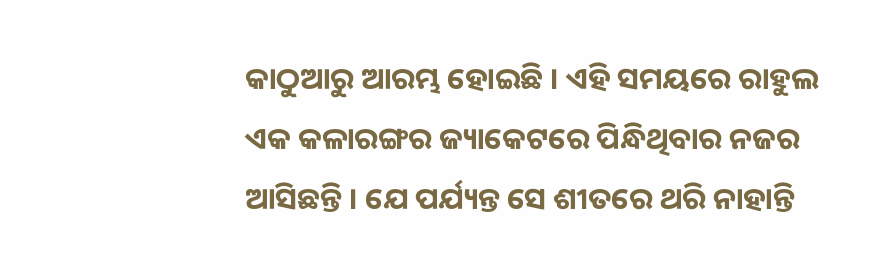କାଠୁଆରୁ ଆରମ୍ଭ ହୋଇଛି । ଏହି ସମୟରେ ରାହୁଲ ଏକ କଳାରଙ୍ଗର ଜ୍ୟାକେଟରେ ପିନ୍ଧିଥିବାର ନଜର ଆସିଛନ୍ତି । ଯେ ପର୍ଯ୍ୟନ୍ତ ସେ ଶୀତରେ ଥରି ନାହାନ୍ତି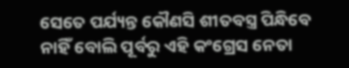ସେତେ ପର୍ଯ୍ୟନ୍ତ କୌଣସି ଶୀତବସ୍ତ୍ର ପିନ୍ଧିବେ ନାହିଁ ବୋଲି ପୂର୍ବରୁ ଏହି କଂଗ୍ରେସ ନେତା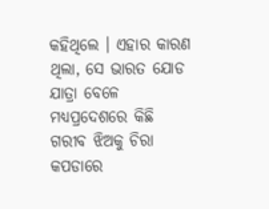କହିଥିଲେ । ଏହାର କାରଣ ଥିଲା, ସେ ଭାରତ ଯୋଡ ଯାତ୍ରା ବେଳେ ମଧ୍ୟପ୍ରଦେଶରେ କିଛି ଗରୀବ ଝିଅକୁ ଚିରା କପଡାରେ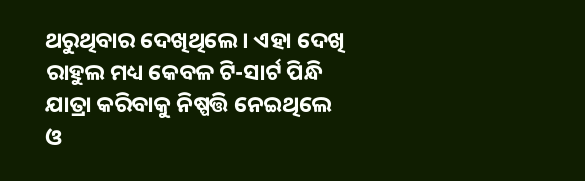ଥରୁଥିବାର ଦେଖିଥିଲେ । ଏହା ଦେଖି ରାହୁଲ ମଧ୍ୟ କେବଳ ଟି-ସାର୍ଟ ପିନ୍ଧି ଯାତ୍ରା କରିବାକୁ ନିଷ୍ପତ୍ତି ନେଇଥିଲେ ଓ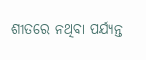ଶୀତରେ ନଥିବା ପର୍ଯ୍ୟନ୍ତ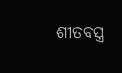ଶୀତବସ୍ତ୍ର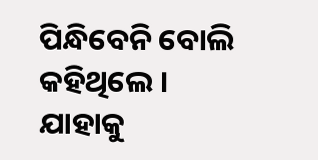ପିନ୍ଧିବେନି ବୋଲି କହିଥିଲେ । ଯାହାକୁ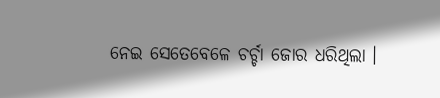ନେଇ ସେତେବେଳେ ଚର୍ଚ୍ଚା ଜୋର ଧରିଥିଲା ।